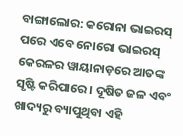ବାଙ୍ଗାଲୋର: କରୋନା ଭାଇରସ୍ ପରେ ଏବେ ନୋରୋ ଭାଇରସ୍ କେରଳର ୱାୟାନାଡ଼ରେ ଆତଙ୍କ ସୃଷ୍ଟି କରିପାରେ । ଦୂଷିତ ଜଳ ଏବଂ ଖାଦ୍ୟରୁ ବ୍ୟାପୁଥିବା ଏହି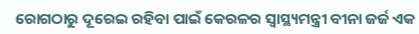ରୋଗଠାରୁ ଦୂରେଇ ରହିବା ପାଇଁ କେରଳର ସ୍ୱାସ୍ଥ୍ୟମନ୍ତ୍ରୀ ବୀନା ଜର୍ଜ ଏକ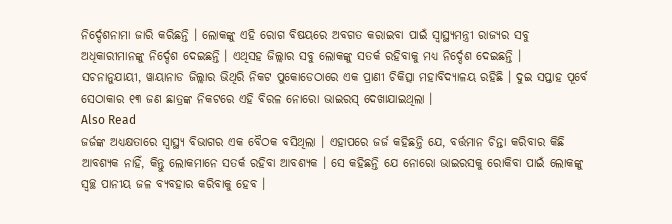ନିର୍ଦ୍ଦେଶନାମା ଜାରି କରିଛନ୍ତି । ଲୋକଙ୍କୁ ଏହି ରୋଗ ବିଷୟରେ ଅବଗତ କରାଇବା ପାଇଁ ସ୍ୱାସ୍ଥ୍ୟମନ୍ତ୍ରୀ ରାଜ୍ୟର ସବୁ ଅଧିକାରୀମାନଙ୍କୁ ନିର୍ଦ୍ଦେଶ ଦେଇଛନ୍ତି । ଏଥିସହ ଜିଲ୍ଲାର ସବୁ ଲୋକଙ୍କୁ ସତର୍କ ରହିବାକୁ ମଧ୍ୟ ନିର୍ଦ୍ଦେଶ ଦେଇଛନ୍ତି ।
ସଚନାନୁଯାୟୀ, ୱାୟାନାଡ ଜିଲ୍ଲାର ଭିଥିରି ନିକଟ ପୁକୋଡେଠାରେ ଏକ ପ୍ରାଣୀ ଚିକିତ୍ସା ମହାବିଦ୍ୟାଳୟ ରହିଛି । ଦୁଇ ସପ୍ତାହ ପୂର୍ବେ ସେଠାକାର ୧୩ ଜଣ ଛାତ୍ରଙ୍କ ନିକଟରେ ଏହି ବିରଳ ନୋରୋ ଭାଇରସ୍ ଦେଖାଯାଇଥିଲା ।
Also Read
ଜର୍ଜଙ୍କ ଅଧ୍ୟକ୍ଷତାରେ ସ୍ୱାସ୍ଥ୍ୟ ବିଭାଗର ଏକ ବୈଠକ ବସିଥିଲା । ଏହାପରେ ଜର୍ଜ କହିଛନ୍ତି ଯେ, ବର୍ତ୍ତମାନ ଚିନ୍ତା କରିବାର କିଛି ଆବଶ୍ୟକ ନାହିଁ, କିନ୍ତୁ ଲୋକମାନେ ସତର୍କ ରହିବା ଆବଶ୍ୟକ । ସେ କହିଛନ୍ତି ଯେ ନୋରୋ ଭାଇରସକୁ ରୋକିବା ପାଇଁ ଲୋକଙ୍କୁ ସ୍ୱଚ୍ଛ ପାନୀୟ ଜଳ ବ୍ୟବହାର କରିବାକୁ ହେବ ।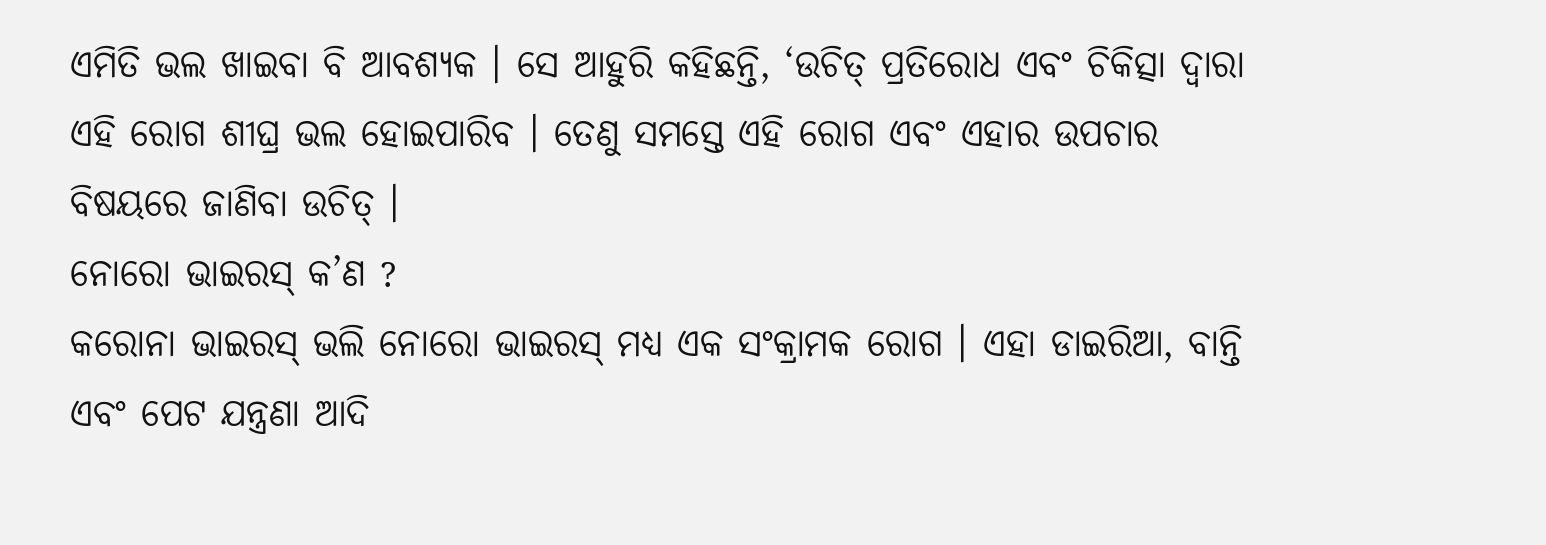ଏମିତି ଭଲ ଖାଇବା ବି ଆବଶ୍ୟକ । ସେ ଆହୁରି କହିଛନ୍ତି, ‘ଉଚିତ୍ ପ୍ରତିରୋଧ ଏବଂ ଚିକିତ୍ସା ଦ୍ୱାରା ଏହି ରୋଗ ଶୀଘ୍ର ଭଲ ହୋଇପାରିବ । ତେଣୁ ସମସ୍ତେ ଏହି ରୋଗ ଏବଂ ଏହାର ଉପଚାର ବିଷୟରେ ଜାଣିବା ଉଚିତ୍ ।
ନୋରୋ ଭାଇରସ୍ କ’ଣ ?
କରୋନା ଭାଇରସ୍ ଭଲି ନୋରୋ ଭାଇରସ୍ ମଧ୍ୟ ଏକ ସଂକ୍ରାମକ ରୋଗ । ଏହା ଡାଇରିଆ, ବାନ୍ତି ଏବଂ ପେଟ ଯନ୍ତ୍ରଣା ଆଦି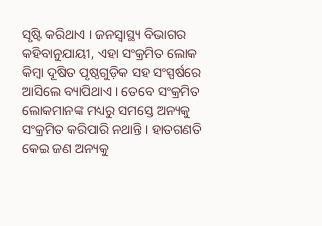ସୃଷ୍ଟି କରିଥାଏ । ଜନସ୍ୱାସ୍ଥ୍ୟ ବିଭାଗର କହିବାନୁଯାୟୀ, ଏହା ସଂକ୍ରମିତ ଲୋକ କିମ୍ବା ଦୂଷିତ ପୃଷ୍ଠଗୁଡ଼ିକ ସହ ସଂସ୍ପର୍ଷରେ ଆସିଲେ ବ୍ୟାପିଥାଏ । ତେବେ ସଂକ୍ରମିତ ଲୋକମାନଙ୍କ ମଧ୍ୟରୁ ସମସ୍ତେ ଅନ୍ୟକୁ ସଂକ୍ରମିତ କରିପାରି ନଥାନ୍ତି । ହାତଗଣତି କେଇ ଜଣ ଅନ୍ୟକୁ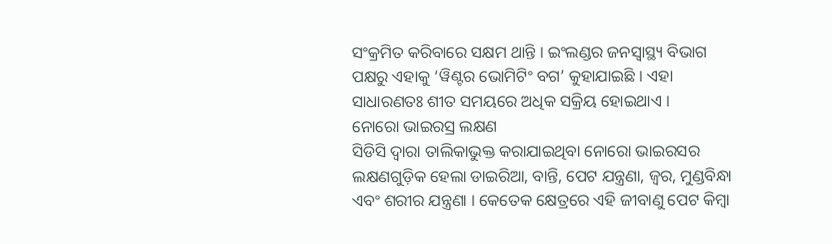ସଂକ୍ରମିତ କରିବାରେ ସକ୍ଷମ ଥାନ୍ତି । ଇଂଲଣ୍ଡର ଜନସ୍ୱାସ୍ଥ୍ୟ ବିଭାଗ ପକ୍ଷରୁ ଏହାକୁ ‘ୱିଣ୍ଟର ଭୋମିଟିଂ ବଗ’ କୁହାଯାଇଛି । ଏହା ସାଧାରଣତଃ ଶୀତ ସମୟରେ ଅଧିକ ସକ୍ରିୟ ହୋଇଥାଏ ।
ନୋରୋ ଭାଇରସ୍ର ଲକ୍ଷଣ
ସିଡିସି ଦ୍ୱାରା ତାଲିକାଭୁକ୍ତ କରାଯାଇଥିବା ନୋରୋ ଭାଇରସର ଲକ୍ଷଣଗୁଡ଼ିକ ହେଲା ଡାଇରିଆ, ବାନ୍ତି, ପେଟ ଯନ୍ତ୍ରଣା, ଜ୍ୱର, ମୁଣ୍ଡବିନ୍ଧା ଏବଂ ଶରୀର ଯନ୍ତ୍ରଣା । କେତେକ କ୍ଷେତ୍ରରେ ଏହି ଜୀବାଣୁ ପେଟ କିମ୍ବା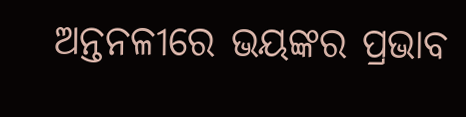ଅନ୍ତନଳୀରେ ଭୟଙ୍କର ପ୍ରଭାବ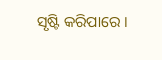ସୃଷ୍ଟି କରିପାରେ ।